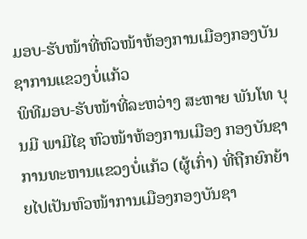ມອບ-ຮັບໜ້າທີ່ຫົວໜ້າຫ້ອງການເມືອງກອງບັນຊາການແຂວງບໍ່ແກ້ວ
ພິທີມອບ-ຮັບໜ້າທີ່ລະຫວ່າງ ສະຫາຍ ພັນໂທ ບຸນມີ ພາມີໄຊ ຫົວໜ້າຫ້ອງການເມືອງ ກອງບັນຊາການທະຫານແຂວງບໍ່ແກ້ວ (ຜູ້ເກົ່າ) ທີ່ຖືກຍົກຍ້າຍໄປເປັນຫົວໜ້າການເມືອງກອງບັນຊາ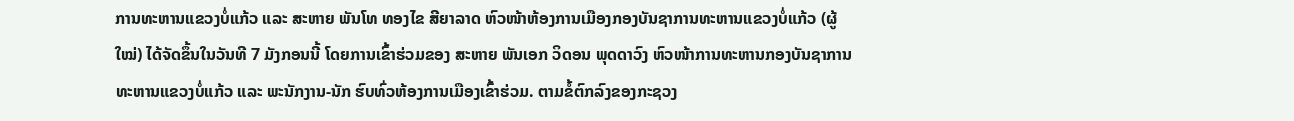ການທະຫານແຂວງບໍ່ແກ້ວ ແລະ ສະຫາຍ ພັນໂທ ທອງໄຂ ສີຍາລາດ ຫົວໜ້າຫ້ອງການເມືອງກອງບັນຊາການທະຫານແຂວງບໍ່ແກ້ວ (ຜູ້ໃໝ່) ໄດ້ຈັດຂຶ້ນໃນວັນທີ 7 ມັງກອນນີ້ ໂດຍການເຂົ້າຮ່ວມຂອງ ສະຫາຍ ພັນເອກ ວິດອນ ພຸດດາວົງ ຫົວໜ້າການທະຫານກອງບັນຊາການທະຫານແຂວງບໍ່ແກ້ວ ແລະ ພະນັກງານ-ນັກ ຮົບທົ່ວຫ້ອງການເມືອງເຂົ້າຮ່ວມ. ຕາມຂໍ້ຕົກລົງຂອງກະຊວງ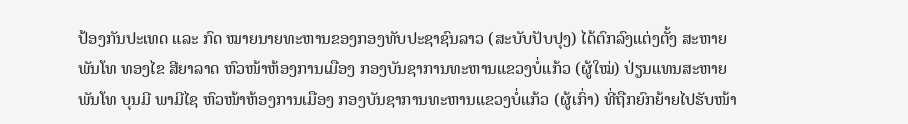ປ້ອງກັນປະເທດ ແລະ ກົດ ໝາຍນາຍທະຫານຂອງກອງທັບປະຊາຊົນລາວ (ສະບັບປັບປຸງ) ໄດ້ຕົກລົງແຕ່ງຕັ້ງ ສະຫາຍ ພັນໂທ ທອງໄຂ ສີຍາລາດ ຫົວໜ້າຫ້ອງການເມືອງ ກອງບັນຊາການທະຫານແຂວງບໍ່ແກ້ວ (ຜູ້ໃໝ່) ປ່ຽນແທນສະຫາຍ ພັນໂທ ບຸນມີ ພາມີໄຊ ຫົວໜ້າຫ້ອງການເມືອງ ກອງບັນຊາການທະຫານແຂວງບໍ່ແກ້ວ (ຜູ້ເກົ່າ) ທີ່ຖືກຍົກຍ້າຍໄປຮັບໜ້າ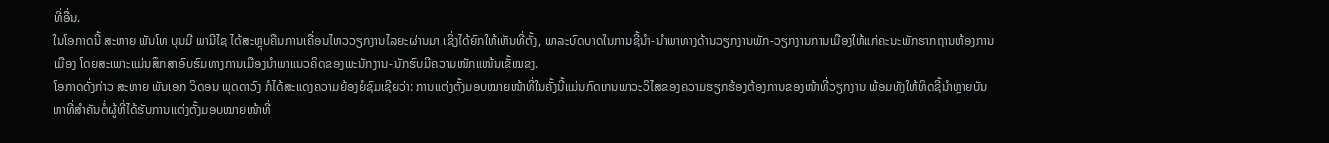ທີ່ອື່ນ.
ໃນໂອກາດນີ້ ສະຫາຍ ພັນໂທ ບຸນມີ ພາມີໄຊ ໄດ້ສະຫຼຸບຄືນການເຄື່ອນໄຫວວຽກງານໄລຍະຜ່ານມາ ເຊິ່ງໄດ້ຍົກໃຫ້ເຫັນທີ່ຕັ້ງ, ພາລະບົດບາດໃນການຊີ້ນຳ-ນຳພາທາງດ້ານວຽກງານພັກ-ວຽກງານການເມືອງໃຫ້ແກ່ຄະນະພັກຮາກຖານຫ້ອງການເມືອງ ໂດຍສະເພາະແມ່ນສຶກສາອົບຮົມທາງການເມືອງນຳພາແນວຄິດຂອງພະນັກງານ-ນັກຮົບມີຄວາມໜັກແໜ້ນເຂັ້ໝຂງ.
ໂອກາດດັ່ງກ່າວ ສະຫາຍ ພັນເອກ ວິດອນ ພຸດດາວົງ ກໍໄດ້ສະແດງຄວາມຍ້ອງຍໍຊົມເຊີຍວ່າ: ການແຕ່ງຕັ້ງມອບໝາຍໜ້າທີ່ໃນຄັ້ງນີ້ແມ່ນກົດເກນພາວະວິໄສຂອງຄວາມຮຽກຮ້ອງຕ້ອງການຂອງໜ້າທີ່ວຽກງານ ພ້ອມທັງໃຫ້ທິດຊີ້ນໍາຫຼາຍບັນຫາທີ່ສໍາຄັນຕໍ່ຜູ້ທີ່ໄດ້ຮັບການແຕ່ງຕັ້ງມອບໝາຍໜ້າທີ່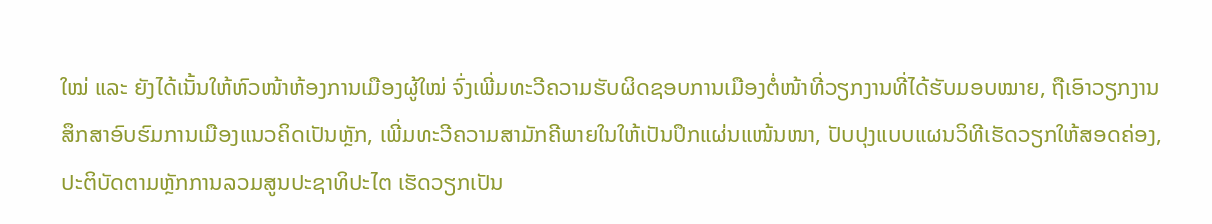ໃໝ່ ແລະ ຍັງໄດ້ເນັ້ນໃຫ້ຫົວໜ້າຫ້ອງການເມືອງຜູ້ໃໝ່ ຈົ່ງເພີ່ມທະວີຄວາມຮັບຜິດຊອບການເມືອງຕໍ່ໜ້າທີ່ວຽກງານທີ່ໄດ້ຮັບມອບໝາຍ, ຖືເອົາວຽກງານສຶກສາອົບຮົມການເມືອງແນວຄິດເປັນຫຼັກ, ເພີ່ມທະວີຄວາມສາມັກຄີພາຍໃນໃຫ້ເປັນປຶກແຜ່ນແໜ້ນໜາ, ປັບປຸງແບບແຜນວິທີເຮັດວຽກໃຫ້ສອດຄ່ອງ, ປະຕິບັດຕາມຫຼັກການລວມສູນປະຊາທິປະໄຕ ເຮັດວຽກເປັນ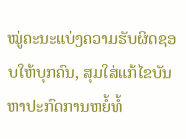ໝູ່ຄະນະແບ່ງຄວາມຮັບຜິດຊອບໃຫ້ບຸກຄົນ, ສຸມໃສ່ແກ້ໄຂບັນຫາປະກົດການຫຍໍ້ທໍ້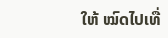ໃຫ້ ໝົດໄປເທື່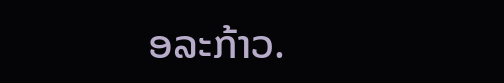ອລະກ້າວ.